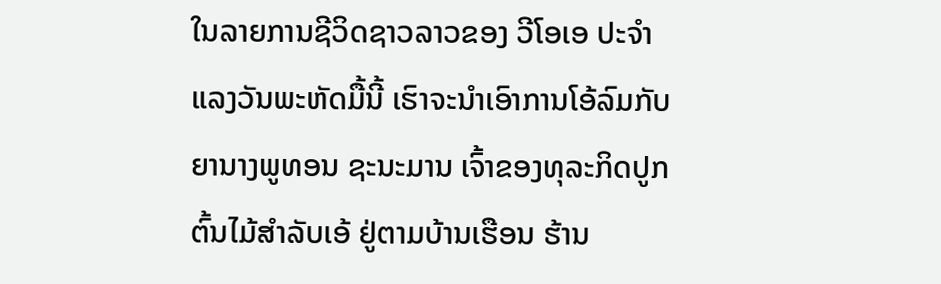ໃນລາຍການຊີວິດຊາວລາວຂອງ ວີໂອເອ ປະຈຳແລງວັນພະຫັດມື້ນີ້ ເຮົາຈະນຳເອົາການໂອ້ລົມກັບຍານາງພູທອນ ຊະນະມານ ເຈົ້າຂອງທຸລະກິດປູກຕົ້ນໄມ້ສຳລັບເອ້ ຢູ່ຕາມບ້ານເຮືອນ ຮ້ານ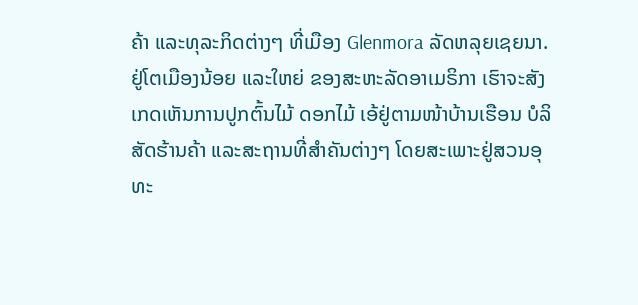ຄ້າ ແລະທຸລະກິດຕ່າງໆ ທີ່ເມືອງ Glenmora ລັດຫລຸຍເຊຍນາ.
ຢູ່ໂຕເມືອງນ້ອຍ ແລະໃຫຍ່ ຂອງສະຫະລັດອາເມຣິກາ ເຮົາຈະສັງເກດເຫັນການປູກຕົ້ນໄມ້ ດອກໄມ້ ເອ້ຢູ່ຕາມໜ້າບ້ານເຮືອນ ບໍລິສັດຮ້ານຄ້າ ແລະສະຖານທີ່ສຳຄັນຕ່າງໆ ໂດຍສະເພາະຢູ່ສວນອຸທະ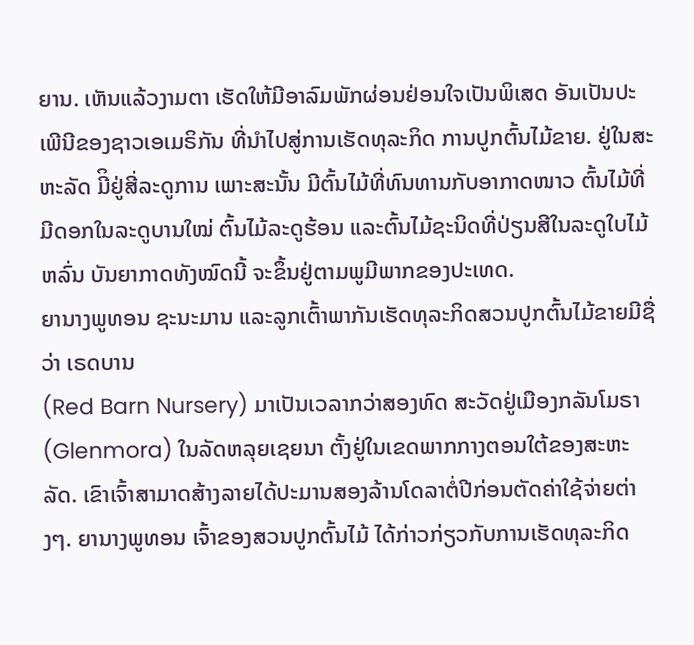ຍານ. ເຫັນແລ້ວງາມຕາ ເຮັດໃຫ້ມີອາລົມພັກຜ່ອນຢ່ອນໃຈເປັນພິເສດ ອັນເປັນປະເພີນີຂອງຊາວເອເມຣິກັນ ທີ່ນຳໄປສູ່ການເຮັດທຸລະກິດ ການປູກຕົ້ນໄມ້ຂາຍ. ຢູ່ໃນສະຫະລັດ ມີິຢູ່ສີ່ລະດູການ ເພາະສະນັ້ນ ມີຕົ້ນໄມ້ທີ່ທົນທານກັບອາກາດໜາວ ຕົ້ນໄມ້ທີ່ມີດອກໃນລະດູບານໃໝ່ ຕົ້ນໄມ້ລະດູຮ້ອນ ແລະຕົ້ນໄມ້ຊະນິດທີ່ປ່ຽນສີໃນລະດູໃບໄມ້ຫລົ່ນ ບັນຍາກາດທັງໝົດນີ້ ຈະຂຶ້ນຢູ່ຕາມພູມີພາກຂອງປະເທດ.
ຍານາງພູທອນ ຊະນະມານ ແລະລູກເຕົ້າພາກັນເຮັດທຸລະກິດສວນປູກຕົ້ນໄມ້ຂາຍມີຊື່ວ່າ ເຣດບານ
(Red Barn Nursery) ມາເປັນເວລາກວ່າສອງທົດ ສະວັດຢູ່ເມືອງກລັນໂມຣາ (Glenmora) ໃນລັດຫລຸຍເຊຍນາ ຕັ້ງຢູ່ໃນເຂດພາກກາງຕອນໃຕ້ຂອງສະຫະລັດ. ເຂົາເຈົ້າສາມາດສ້າງລາຍໄດ້ປະມານສອງລ້ານໂດລາຕໍ່ປີກ່ອນຕັດຄ່າໃຊ້ຈ່າຍຕ່າງໆ. ຍານາງພູທອນ ເຈົ້າຂອງສວນປູກຕົ້ນໄມ້ ໄດ້ກ່າວກ່ຽວກັບການເຮັດທຸລະກິດ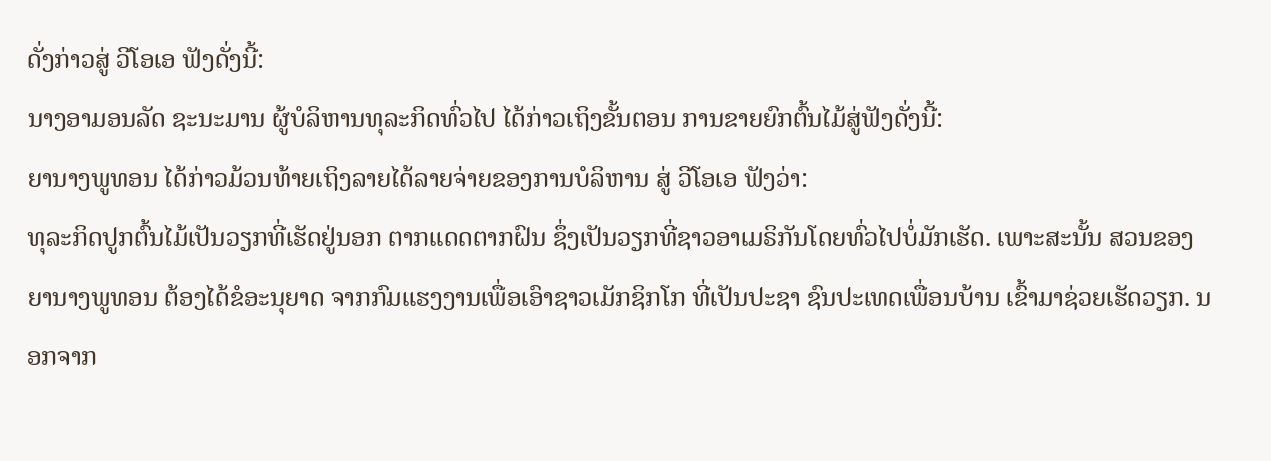ດັ່ງກ່າວສູ່ ວີໂອເອ ຟັງດັ່ງນີ້:
ນາງອາມອນລັດ ຊະນະມານ ຜູ້ບໍລິຫານທຸລະກິດທົ່ວໄປ ໄດ້ກ່າວເຖິງຂັ້ນຕອນ ການຂາຍຍົກຕົ້ນໄມ້ສູ່ຟັງດັ່ງນີ້:
ຍານາງພູທອນ ໄດ້ກ່າວມ້ວນທ້າຍເຖິງລາຍໄດ້ລາຍຈ່າຍຂອງການບໍລິຫານ ສູ່ ວີໂອເອ ຟັງວ່າ:
ທຸລະກິດປູກຕົ້ນໄມ້ເປັນວຽກທີ່ເຮັດຢູ່ນອກ ຕາກແດດຕາກຝົນ ຊຶ່ງເປັນວຽກທີ່ຊາວອາເມຣິກັນໂດຍທົ່ວໄປບໍ່ມັກເຮັດ. ເພາະສະນັ້ນ ສວນຂອງຍານາງພູທອນ ຕ້ອງໄດ້ຂໍອະນຸຍາດ ຈາກກົມແຮງງານເພື່ອເອົາຊາວເມັກຊິກໂກ ທີ່ເປັນປະຊາ ຊົນປະເທດເພື່ອນບ້ານ ເຂົ້າມາຊ່ວຍເຮັດວຽກ. ນອກຈາກ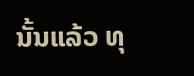ນັ້ນແລ້ວ ທຸ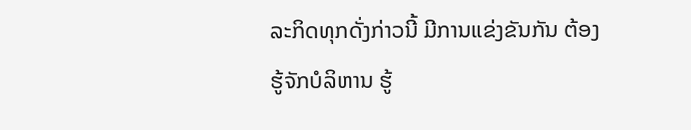ລະກິດທຸກດັ່ງກ່າວນີ້ ມີການແຂ່ງຂັນກັນ ຕ້ອງຮູ້ຈັກບໍລິຫານ ຮູ້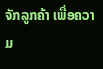ຈັກລູກຄ້າ ເພື່ອຄວາມ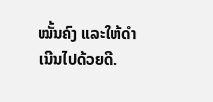ໝັ້ນຄົງ ແລະໃຫ້ດຳເນີນໄປດ້ວຍດີ.